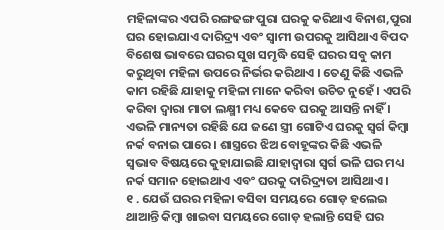ମହିଳାଙ୍କର ଏପରି ରଙ୍ଗଢଙ୍ଗ ପୁରା ଘରକୁ କରିଥାଏ ବିନାଶ,ପୁରା ଘର ହୋଇଯାଏ ଦାରିଦ୍ର୍ୟ ଏବଂ ସ୍ୱାମୀ ଉପରକୁ ଆସିଥାଏ ବିପଦ
ବିଶେଷ ଭାବରେ ଘରର ସୁଖ ସମୃଦ୍ଧି ସେହି ଘରର ସବୁ କାମ କରୁଥିବା ମହିଳା ଉପରେ ନିର୍ଭର କରିଥାଏ । ତେଣୁ କିଛି ଏଭଳି କାମ ରହିଛି ଯାହାକୁ ମହିଳା ମାନେ କରିବା ଉଚିତ ନୁହେଁ । ଏପରି କରିବା ଦ୍ୱାରା ମାତା ଲକ୍ଷ୍ମୀ ମଧ୍ୟ କେବେ ଘରକୁ ଆସନ୍ତି ନାହିଁ । ଏଭଳି ମାନ୍ୟତା ରହିଛି ଯେ ଜଣେ ସ୍ତ୍ରୀ ଗୋଟିଏ ଘରକୁ ସ୍ୱର୍ଗ କିମ୍ବା ନର୍କ ବନାଇ ପାରେ । ଶାସ୍ତ୍ରରେ ଝିଅ ବୋହୂଙ୍କର କିଛି ଏଭଳି ସ୍ୱଭାବ ବିଷୟରେ କୁହାଯାଇଛି ଯାହାଦ୍ୱାରା ସ୍ୱର୍ଗ ଭଳି ଘର ମଧ୍ୟ ନର୍କ ସମାନ ହୋଇଥାଏ ଏବଂ ଘରକୁ ଦାରିଦ୍ର୍ୟତା ଆସିଥାଏ ।
୧ . ଯେଉଁ ଘରର ମହିଳା ବସିବା ସମୟରେ ଗୋଡ଼ ହଲେଇ ଥାଆନ୍ତି କିମ୍ବା ଖାଇବା ସମୟରେ ଗୋଡ଼ ହଲାନ୍ତି ସେହି ଘର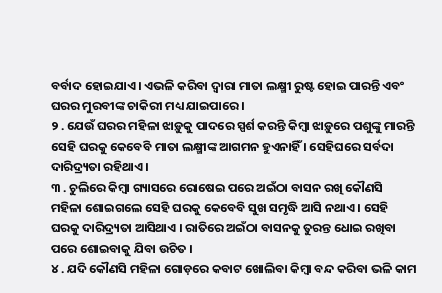ବର୍ବାଦ ହୋଇଯାଏ । ଏଭଳି କରିବା ଦ୍ୱାରା ମାତା ଲକ୍ଷ୍ମୀ ରୁଷ୍ଟ ହୋଇ ପାରନ୍ତି ଏବଂ ଘରର ମୁରବୀଙ୍କ ଚାକିରୀ ମଧ୍ୟ ଯାଇପାରେ ।
୨ . ଯେଉଁ ଘରର ମହିଳା ଝାଡ଼ୁକୁ ପାଦରେ ସ୍ପର୍ଶ କରନ୍ତି କିମ୍ବା ଝାଡ଼ୁରେ ପଶୁଙ୍କୁ ମାରନ୍ତି ସେହି ଘରକୁ କେବେବି ମାତା ଲକ୍ଷ୍ମୀଙ୍କ ଆଗମନ ହୁଏନାହିଁ । ସେହିଘରେ ସର୍ବଦା ଦାରିଦ୍ର୍ୟତା ରହିଥାଏ ।
୩ . ଚୁଲିରେ କିମ୍ବା ଗ୍ୟାସରେ ରୋଷେଇ ପରେ ଅଇଁଠା ବାସନ ରଖି କୌଣସି ମହିଳା ଶୋଇଗଲେ ସେହି ଘରକୁ କେବେବି ସୁଖ ସମୃଦ୍ଧି ଆସି ନଥାଏ । ସେହି ଘରକୁ ଦାରିଦ୍ର୍ୟତା ଆସିଥାଏ । ରାତିରେ ଅଇଁଠା ବାସନକୁ ତୁରନ୍ତ ଧୋଇ ରଖିବା ପରେ ଶୋଇବାକୁ ଯିବା ଉଚିତ ।
୪ . ଯଦି କୌଣସି ମହିଳା ଗୋଡ଼ରେ କବାଟ ଖୋଲିବା କିମ୍ବା ବନ୍ଦ କରିବା ଭଳି କାମ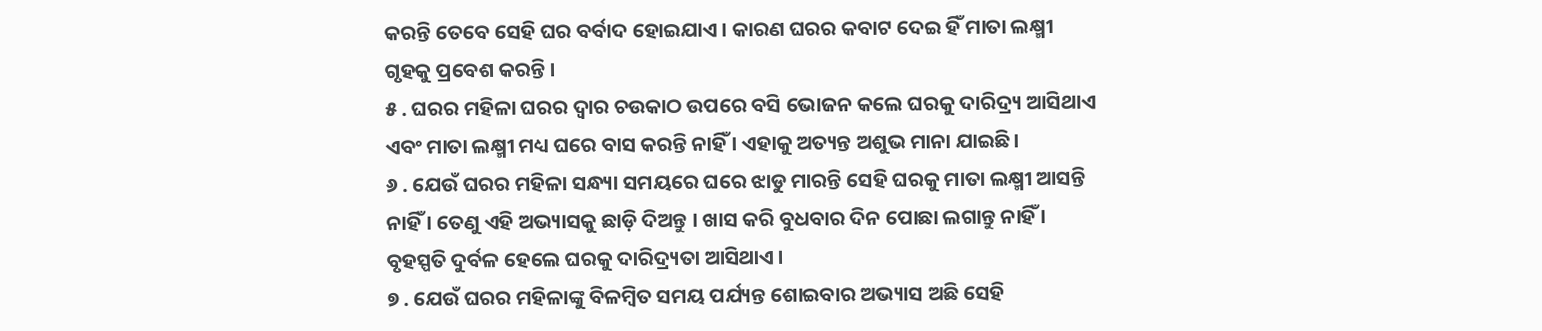କରନ୍ତି ତେବେ ସେହି ଘର ବର୍ବାଦ ହୋଇଯାଏ । କାରଣ ଘରର କବାଟ ଦେଇ ହିଁ ମାତା ଲକ୍ଷ୍ମୀ ଗୃହକୁ ପ୍ରବେଶ କରନ୍ତି ।
୫ . ଘରର ମହିଳା ଘରର ଦ୍ୱାର ଚଉକାଠ ଉପରେ ବସି ଭୋଜନ କଲେ ଘରକୁ ଦାରିଦ୍ର୍ୟ ଆସିଥାଏ ଏବଂ ମାତା ଲକ୍ଷ୍ମୀ ମଧ୍ୟ ଘରେ ବାସ କରନ୍ତି ନାହିଁ । ଏହାକୁ ଅତ୍ୟନ୍ତ ଅଶୁଭ ମାନା ଯାଇଛି ।
୬ . ଯେଉଁ ଘରର ମହିଳା ସନ୍ଧ୍ୟା ସମୟରେ ଘରେ ଝାଡୁ ମାରନ୍ତି ସେହି ଘରକୁ ମାତା ଲକ୍ଷ୍ମୀ ଆସନ୍ତି ନାହିଁ । ତେଣୁ ଏହି ଅଭ୍ୟାସକୁ ଛାଡ଼ି ଦିଅନ୍ତୁ । ଖାସ କରି ବୁଧବାର ଦିନ ପୋଛା ଲଗାନ୍ତୁ ନାହିଁ । ବୃହସ୍ପତି ଦୁର୍ବଳ ହେଲେ ଘରକୁ ଦାରିଦ୍ର୍ୟତା ଆସିଥାଏ ।
୭ . ଯେଉଁ ଘରର ମହିଳାଙ୍କୁ ବିଳମ୍ବିତ ସମୟ ପର୍ଯ୍ୟନ୍ତ ଶୋଇବାର ଅଭ୍ୟାସ ଅଛି ସେହି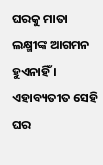ଘରକୁ ମାତା ଲକ୍ଷ୍ମୀଙ୍କ ଆଗମନ ହୁଏନାହିଁ । ଏହାବ୍ୟତୀତ ସେହି ଘର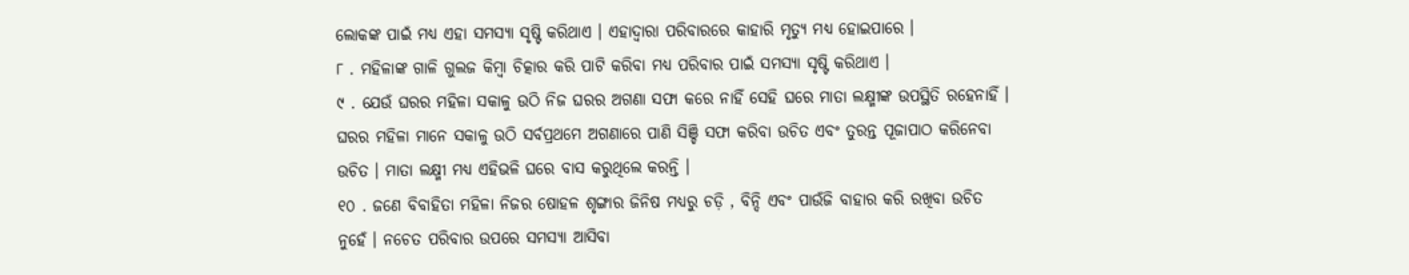ଲୋକଙ୍କ ପାଇଁ ମଧ୍ୟ ଏହା ସମସ୍ୟା ସୃଷ୍ଟି କରିଥାଏ । ଏହାଦ୍ବାରା ପରିବାରରେ କାହାରି ମୃତ୍ୟୁ ମଧ୍ୟ ହୋଇପାରେ ।
୮ . ମହିଳାଙ୍କ ଗାଳି ଗୁଲଜ କିମ୍ବା ଚିତ୍କାର କରି ପାଟି କରିବା ମଧ୍ୟ ପରିବାର ପାଇଁ ସମସ୍ୟା ସୃଷ୍ଟି କରିଥାଏ ।
୯ . ଯେଉଁ ଘରର ମହିଳା ସକାଳୁ ଉଠି ନିଜ ଘରର ଅଗଣା ସଫା କରେ ନାହିଁ ସେହି ଘରେ ମାତା ଲକ୍ଷ୍ମୀଙ୍କ ଉପସ୍ଥିତି ରହେନାହିଁ । ଘରର ମହିଳା ମାନେ ସକାଳୁ ଉଠି ସର୍ବପ୍ରଥମେ ଅଗଣାରେ ପାଣି ସିଞ୍ଚି ସଫା କରିବା ଉଚିତ ଏବଂ ତୁରନ୍ତ ପୂଜାପାଠ କରିନେବା ଉଚିତ । ମାତା ଲକ୍ଷ୍ମୀ ମଧ୍ୟ ଏହିଭଳି ଘରେ ବାସ କରୁଥିଲେ କରନ୍ତି ।
୧୦ . ଜଣେ ବିବାହିତା ମହିଳା ନିଜର ଷୋହଳ ଶୃଙ୍ଗାର ଜିନିଷ ମଧ୍ୟରୁ ଚଡ଼ି , ବିନ୍ଦି ଏବଂ ପାଉଁଜି ବାହାର କରି ରଖିବା ଉଚିତ ନୁହେଁ । ନଚେତ ପରିବାର ଉପରେ ସମସ୍ୟା ଆସିବା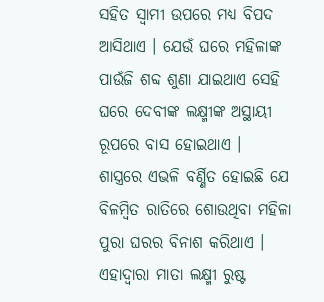ସହିତ ସ୍ୱାମୀ ଉପରେ ମଧ୍ୟ ବିପଦ ଆସିଥାଏ । ଯେଉଁ ଘରେ ମହିଳାଙ୍କ ପାଉଁଜି ଶବ୍ଦ ଶୁଣା ଯାଇଥାଏ ସେହି ଘରେ ଦେବୀଙ୍କ ଲକ୍ଷ୍ମୀଙ୍କ ଅସ୍ଥାୟୀ ରୂପରେ ବାସ ହୋଇଥାଏ ।
ଶାସ୍ତ୍ରରେ ଏଭଳି ବର୍ଣ୍ଣିତ ହୋଇଛି ଯେ ବିଳମ୍ବିତ ରାତିରେ ଶୋଉଥିବା ମହିଳା ପୁରା ଘରର ବିନାଶ କରିଥାଏ । ଏହାଦ୍ବାରା ମାତା ଲକ୍ଷ୍ମୀ ରୁଷ୍ଟ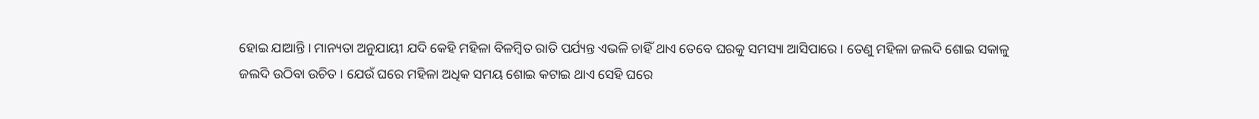ହୋଇ ଯାଆନ୍ତି । ମାନ୍ୟତା ଅନୁଯାୟୀ ଯଦି କେହି ମହିଳା ବିଳମ୍ବିତ ରାତି ପର୍ଯ୍ୟନ୍ତ ଏଭଳି ଚାହିଁ ଥାଏ ତେବେ ଘରକୁ ସମସ୍ୟା ଆସିପାରେ । ତେଣୁ ମହିଳା ଜଲଦି ଶୋଇ ସକାଳୁ ଜଲଦି ଉଠିବା ଉଚିତ । ଯେଉଁ ଘରେ ମହିଳା ଅଧିକ ସମୟ ଶୋଇ କଟାଇ ଥାଏ ସେହି ଘରେ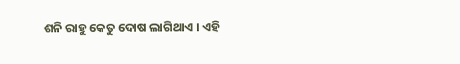ଶନି ରାହୁ କେତୁ ଦୋଷ ଲାଗିଥାଏ । ଏହି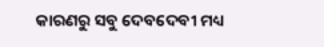କାରଣରୁ ସବୁ ଦେବଦେବୀ ମଧ୍ୟ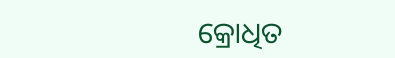କ୍ରୋଧିତ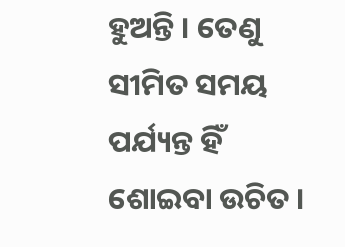ହୁଅନ୍ତି । ତେଣୁ ସୀମିତ ସମୟ ପର୍ଯ୍ୟନ୍ତ ହିଁ ଶୋଇବା ଉଚିତ ।